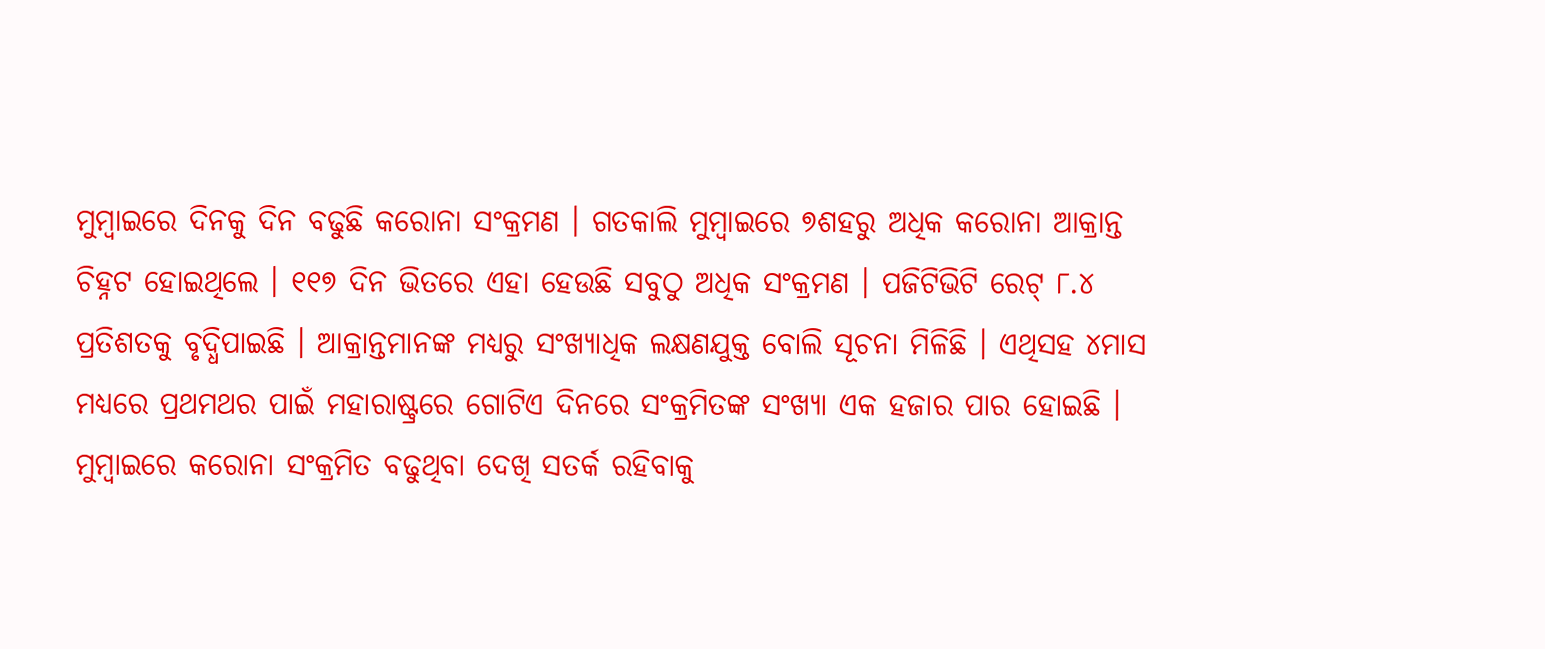ମୁମ୍ବାଇରେ ଦିନକୁ ଦିନ ବଢୁଛି କରୋନା ସଂକ୍ରମଣ । ଗତକାଲି ମୁମ୍ବାଇରେ ୭ଶହରୁ ଅଧିକ କରୋନା ଆକ୍ରାନ୍ତ ଚିହ୍ନଟ ହୋଇଥିଲେ । ୧୧୭ ଦିନ ଭିତରେ ଏହା ହେଉଛି ସବୁଠୁ ଅଧିକ ସଂକ୍ରମଣ । ପଜିଟିଭିଟି ରେଟ୍ ୮.୪ ପ୍ରତିଶତକୁ ବୃଦ୍ଧିପାଇଛି । ଆକ୍ରାନ୍ତମାନଙ୍କ ମଧ୍ୟରୁ ସଂଖ୍ୟାଧିକ ଲକ୍ଷଣଯୁକ୍ତ ବୋଲି ସୂଚନା ମିଳିଛି । ଏଥିସହ ୪ମାସ ମଧ୍ୟରେ ପ୍ରଥମଥର ପାଇଁ ମହାରାଷ୍ଟ୍ରରେ ଗୋଟିଏ ଦିନରେ ସଂକ୍ରମିତଙ୍କ ସଂଖ୍ୟା ଏକ ହଜାର ପାର ହୋଇଛି । ମୁମ୍ବାଇରେ କରୋନା ସଂକ୍ରମିତ ବଢୁଥିବା ଦେଖି ସତର୍କ ରହିବାକୁ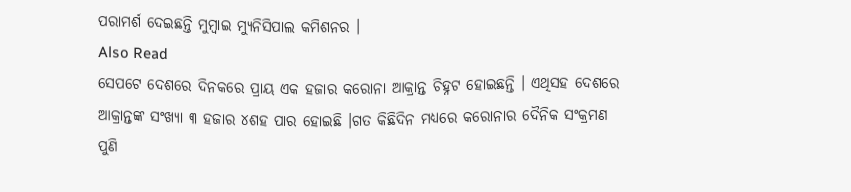ପରାମର୍ଶ ଦେଇଛନ୍ତି ମୁମ୍ବାଇ ମ୍ୟୁନିସିପାଲ କମିଶନର ।
Also Read
ସେପଟେ ଦେଶରେ ଦିନକରେ ପ୍ରାୟ ଏକ ହଜାର କରୋନା ଆକ୍ରାନ୍ତ ଚିହ୍ନଟ ହୋଇଛନ୍ତି । ଏଥିସହ ଦେଶରେ ଆକ୍ରାନ୍ତଙ୍କ ସଂଖ୍ୟା ୩ ହଜାର ୪ଶହ ପାର ହୋଇଛି ।ଗତ କିଛିଦିନ ମଧ୍ୟରେ କରୋନାର ଦୈନିକ ସଂକ୍ରମଣ ପୁଣି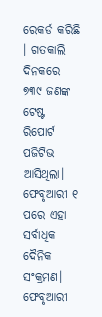ରେକର୍ଡ କରିଛି । ଗତକାଲି ଦିନକରେ ୭୩୯ ଜଣଙ୍କ ଟେଷ୍ଟ ରିପୋର୍ଟ ପଜିଟିଭ ଆସିଥିଲା। ଫେବୃଆରୀ ୧ ପରେ ଏହା ସର୍ବାଧିକ ଦୈନିକ ସଂକ୍ରମଣ। ଫେବୃଆରୀ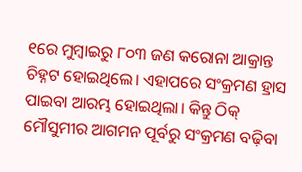୧ରେ ମୁମ୍ବାଇରୁ ୮୦୩ ଜଣ କରୋନା ଆକ୍ରାନ୍ତ ଚିହ୍ନଟ ହୋଇଥିଲେ। ଏହାପରେ ସଂକ୍ରମଣ ହ୍ରାସ ପାଇବା ଆରମ୍ଭ ହୋଇଥିଲା। କିନ୍ତୁ ଠିକ୍ ମୌସୁମୀର ଆଗମନ ପୂର୍ବରୁ ସଂକ୍ରମଣ ବଢ଼ିବା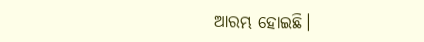ଆରମ୍ଭ ହୋଇଛି।